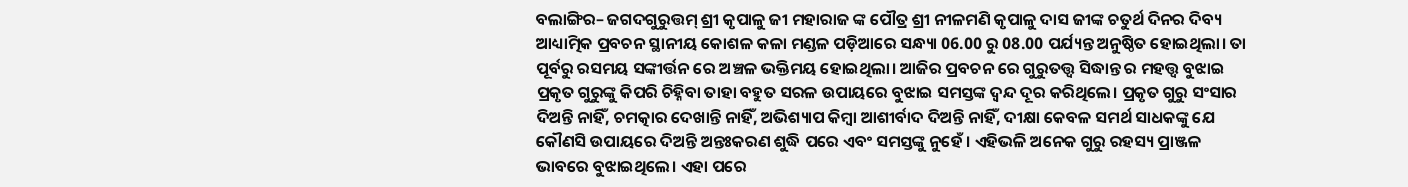ବଲାଙ୍ଗିର– ଜଗଦଗୁରୁତ୍ତମ୍ ଶ୍ରୀ କୃପାଳୁ ଜୀ ମହାରାଜ ଙ୍କ ପୌତ୍ର ଶ୍ରୀ ନୀଳମଣି କୃପାଳୁ ଦାସ ଜୀଙ୍କ ଚତୁର୍ଥ ଦିନର ଦିବ୍ୟ ଆଧ୍ୟାତ୍ମିକ ପ୍ରବଚନ ସ୍ଥାନୀୟ କୋଶଳ କଳା ମଣ୍ଡଳ ପଡ଼ିଆରେ ସନ୍ଧ୍ୟା 06.00 ରୁ 08.00 ପର୍ଯ୍ୟନ୍ତ ଅନୁଷ୍ଠିତ ହୋଇଥିଲା। ତା ପୂର୍ବରୁ ରସମୟ ସଙ୍କୀର୍ତ୍ତନ ରେ ଅଞ୍ଚଳ ଭକ୍ତିମୟ ହୋଇଥିଲା। ଆଜିର ପ୍ରବଚନ ରେ ଗୁରୁତତ୍ତ୍ୱ ସିଦ୍ଧାନ୍ତ ର ମହତ୍ତ୍ଵ ବୁଝାଇ ପ୍ରକୃତ ଗୁରୁଙ୍କୁ କିପରି ଚିହ୍ନିବା ତାହା ବହୁତ ସରଳ ଉପାୟରେ ବୁଝାଇ ସମସ୍ତଙ୍କ ଦ୍ଵନ୍ଦ ଦୂର କରିଥିଲେ। ପ୍ରକୃତ ଗୁରୁ ସଂସାର ଦିଅନ୍ତି ନାହିଁ, ଚମତ୍କାର ଦେଖାନ୍ତି ନାହିଁ, ଅଭିଶ୍ୟାପ କିମ୍ବା ଆଶୀର୍ବାଦ ଦିଅନ୍ତି ନାହିଁ, ଦୀକ୍ଷା କେବଳ ସମର୍ଥ ସାଧକଙ୍କୁ ଯେ କୌଣସି ଉପାୟରେ ଦିଅନ୍ତି ଅନ୍ତଃକରଣ ଶୁଦ୍ଧି ପରେ ଏବଂ ସମସ୍ତଙ୍କୁ ନୁହେଁ । ଏହିଭଳି ଅନେକ ଗୁରୁ ରହସ୍ୟ ପ୍ରାଞ୍ଜଳ ଭାବରେ ବୁଝାଇଥିଲେ। ଏହା ପରେ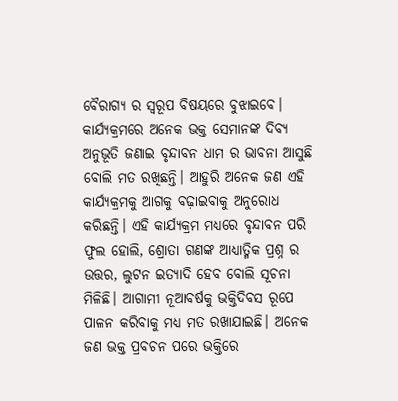ବୈରାଗ୍ୟ ର ସ୍ୱରୂପ ବିଷୟରେ ବୁଝାଇବେ। କାର୍ଯ୍ୟକ୍ରମରେ ଅନେକ ଭକ୍ତ ସେମାନଙ୍କ ଦିବ୍ୟ ଅନୁଭୂତି ଜଣାଇ ବୃନ୍ଦାବନ ଧାମ ର ଭାବନା ଆସୁଛି ବୋଲି ମତ ରଖିଛନ୍ତି। ଆହୁରି ଅନେକ ଜଣ ଏହି କାର୍ଯ୍ୟକ୍ରମକୁ ଆଗକୁ ବଢ଼ାଇବାକୁ ଅନୁରୋଧ କରିଛନ୍ତି। ଏହି କାର୍ଯ୍ୟକ୍ରମ ମଧ୍ୟରେ ବୃନ୍ଦାବନ ପରି ଫୁଲ ହୋଲି, ଶ୍ରୋତା ଗଣଙ୍କ ଆଧ୍ୟାତ୍ମିକ ପ୍ରଶ୍ନ ର ଉତ୍ତର, ଲୁଟନ ଇତ୍ୟାଦି ହେବ ବୋଲି ସୂଚନା ମିଳିଛି। ଆଗାମୀ ନୂଆବର୍ଷକୁ ଭକ୍ତିଦିବସ ରୂପେ ପାଳନ କରିବାକୁ ମଧ୍ୟ ମତ ରଖାଯାଇଛି। ଅନେକ ଜଣ ଭକ୍ତ ପ୍ରବଚନ ପରେ ଭକ୍ତିରେ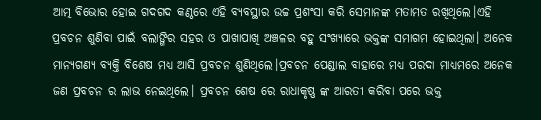ଆତ୍ମ ବିଭୋର ହୋଇ ଗଦଗଦ କଣ୍ଠରେ ଏହି ବ୍ୟବସ୍ଥାର ଉଚ୍ଚ ପ୍ରଶଂସା କରି ସେମାନଙ୍କ ମତାମତ ରଖିଥିଲେ।ଏହି ପ୍ରବଚନ ଶୁଣିବା ପାଇଁ ବଲାଙ୍ଗିର ସହର ଓ ପାଖାପାଖି ଅଞ୍ଚଳର ବହୁ ସଂଖ୍ୟାରେ ଭକ୍ତଙ୍କ ସମାଗମ ହୋଇଥିଲା। ଅନେକ ମାନ୍ୟଗଣ୍ୟ ବ୍ୟକ୍ତି ବିଶେଷ ମଧ୍ୟ ଆସି ପ୍ରବଚନ ଶୁଣିଥିଲେ।ପ୍ରବଚନ ପେଣ୍ଡାଲ ବାହାରେ ମଧ୍ୟ ପରଦା ମାଧ୍ୟମରେ ଅନେକ ଜଣ ପ୍ରବଚନ ର ଲାଭ ନେଇଥିଲେ। ପ୍ରବଚନ ଶେଷ ରେ ରାଧାକୃଷ୍ଣ ଙ୍କ ଆରତୀ କରିବା ପରେ ଭକ୍ତ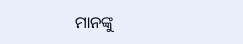ମାନଙ୍କୁ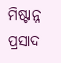ମିଷ୍ଟାନ୍ନ ପ୍ରସାଦ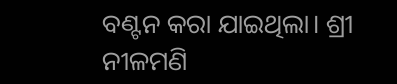ବଣ୍ଟନ କରା ଯାଇଥିଲା। ଶ୍ରୀ ନୀଳମଣି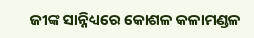ଜୀଙ୍କ ସାନ୍ନିଧ୍ୟରେ କୋଶଳ କଳାମଣ୍ଡଳ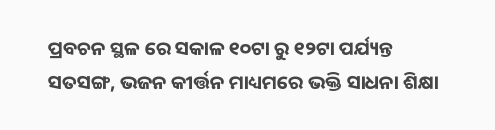ପ୍ରବଚନ ସ୍ଥଳ ରେ ସକାଳ ୧୦ଟା ରୁ ୧୨ଟା ପର୍ଯ୍ୟନ୍ତ ସତସଙ୍ଗ, ଭଜନ କୀର୍ତ୍ତନ ମାଧ୍ୟମରେ ଭକ୍ତି ସାଧନା ଶିକ୍ଷା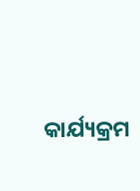କାର୍ଯ୍ୟକ୍ରମ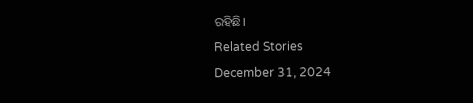ରହିଛି।
Related Stories
December 31, 2024